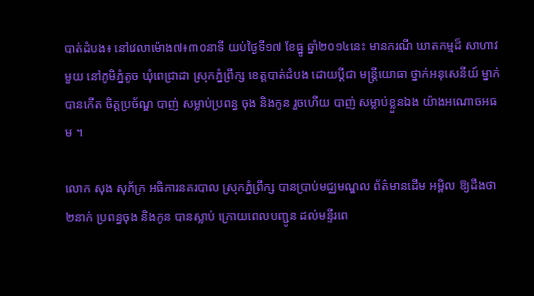បាត់ដំបង៖ នៅវេលាម៉ោង៧៖៣០នាទី យប់ថ្ងៃទី១៧ ខែធ្នូ ឆ្នាំ២០១៤នេះ មានករណី ឃាតកម្មដ៏ សាហាវមួយ នៅភូមិភ្នំតូច ឃុំពេជ្រាដា ស្រុកភ្នំព្រឹក្ស ខេត្តបាត់ដំបង ដោយប្តីជា មន្រ្តីយោធា ថ្នាក់អនុសេនីយ៍ ម្នាក់ បានកើត ចិត្តប្រច័ណ្ឌ បាញ់ សម្លាប់ប្រពន្ធ ចុង និងកូន រួចហើយ បាញ់ សម្លាប់ខ្លួនឯង យ៉ាងអណោចអធម ។

លោក សុង សុភ័ក្រ អធិការនគរបាល ស្រុកភ្នំព្រឹក្ស បានប្រាប់មជ្ឈមណ្ឌល ព័ត៌មានដើម អម្ពិល ឱ្យដឹងថា ២នាក់ ប្រពន្ធចុង និងកូន បានស្លាប់ ក្រោយពេលបញ្ជូន ដល់មន្ទីរពេ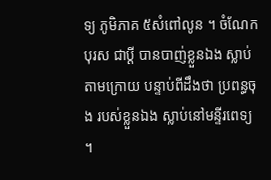ទ្យ ភូមិភាគ ៥សំពៅលូន ។ ចំណែកបុរស ជាប្តី បានបាញ់ខ្លួនឯង ស្លាប់តាមក្រោយ បន្ទាប់ពីដឹងថា ប្រពន្ធចុង របស់ខ្លួនឯង ស្លាប់នៅមន្ទីរពេទ្យ ។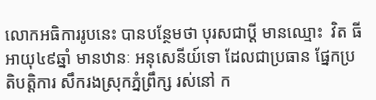លោកអធិការរូបនេះ បានបន្ថែមថា បុរសជាប្តី មានឈ្មោះ  វិត ធី អាយុ៤៩ឆ្នាំ មានឋានៈ អនុសេនីយ៍ទោ ដែលជាប្រធាន ផ្នែកប្រតិបត្តិការ សឹករងស្រុកភ្នំព្រឹក្ស រស់នៅ ក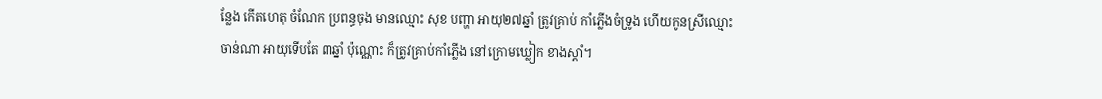ន្លែង កើតហេតុ ចំណែក ប្រពន្ធចុង មានឈ្មោះ សុខ បញ្ហា អាយុ២៧ឆ្នាំ ត្រូវគ្រាប់ កាំភ្លើងចំទ្រូង ហើយកូនស្រីឈ្មោះ ចាន់ណា អាយុទើបតែ ៣ឆ្នាំ ប៉ុណ្ណោះ ក៏ត្រូវគ្រាប់កាំភ្លើង នៅក្រោមឃ្លៀក ខាងស្តាំ។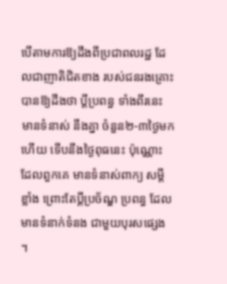បើតាមការឱ្យដឹងពីប្រជាពលរដ្ឋ ដែលជាញាតិជិតខាង របស់ជនរងគ្រោះ បានឱ្យដឹងថា ប្តីប្រពន្ធ ទាំងពីរនេះ មានទំនាស់ នឹងគ្នា ចំនួន២-៣ថ្ងៃមកហើយ ទើបនឹងថ្ងៃពុធនេះ ប៉ុណ្ណោះ ដែលពួកគេ មានទំនាស់ពាក្យ សម្តីខ្លាំង ព្រោះតែប្តីប្រច័ណ្ឌ ប្រពន្ធ ដែលមានទំនាក់ទំនង ជាមួយបុរសផ្សេង ។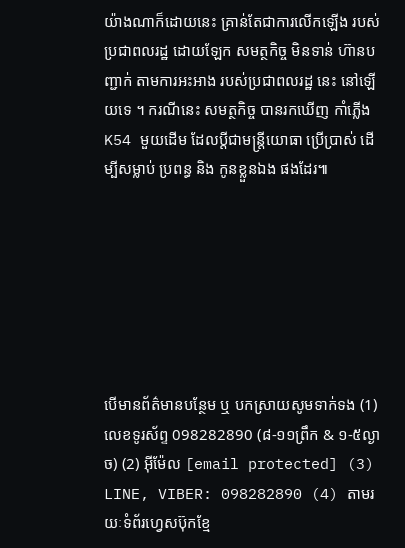យ៉ាងណាក៏ដោយនេះ គ្រាន់តែជាការលើកឡើង របស់ប្រជាពលរដ្ឋ ដោយឡែក សមត្ថកិច្ច មិនទាន់ ហ៊ានបញ្ជាក់ តាមការអះអាង របស់ប្រជាពលរដ្ឋ នេះ នៅឡើយទេ ។ ករណីនេះ សមត្ថកិច្ច បានរកឃើញ កាំភ្លើង K54 មួយដើម ដែលប្តីជាមន្រ្តីយោធា ប្រើប្រាស់ ដើម្បីសម្លាប់ ប្រពន្ធ និង កូនខ្លួនឯង ផងដែរ៕







បើមានព័ត៌មានបន្ថែម ឬ បកស្រាយសូមទាក់ទង (1) លេខទូរស័ព្ទ 098282890 (៨-១១ព្រឹក & ១-៥ល្ងាច) (2) អ៊ីម៉ែល [email protected] (3) LINE, VIBER: 098282890 (4) តាមរយៈទំព័រហ្វេសប៊ុកខ្មែ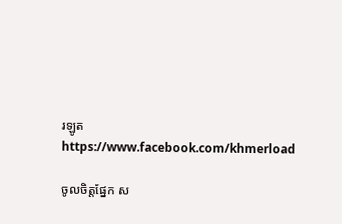រឡូត https://www.facebook.com/khmerload

ចូលចិត្តផ្នែក ស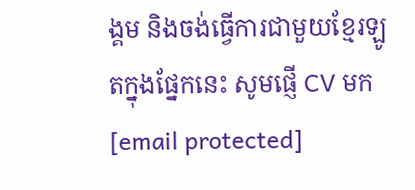ង្គម និងចង់ធ្វើការជាមួយខ្មែរឡូតក្នុងផ្នែកនេះ សូមផ្ញើ CV មក [email protected]